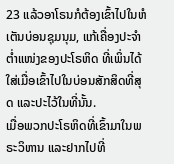23 ແລ້ວອາໂຣນກໍຕ້ອງເຂົ້າໄປໃນຫໍເຕັນບ່ອນຊຸມນຸມ, ແກ້ເຄື່ອງປະຈຳຕໍ່າແໜ່ງຂອງປະໂຣຫິດ ທີ່ເພິ່ນໄດ້ໃສ່ເມື່ອເຂົ້າໄປໃນບ່ອນສັກສິດທີ່ສຸດ ແລະປະໄວ້ໃນທີ່ນັ້ນ.
ເມື່ອພວກປະໂຣຫິດທີ່ເຂົ້າມາໃນພຣະວິຫານ ແລະຢາກໄປທີ່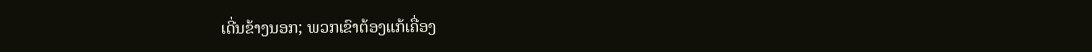ເດີ່ນຂ້າງນອກ; ພວກເຂົາຕ້ອງແກ້ເຄື່ອງ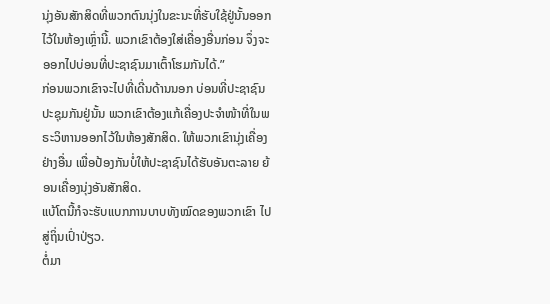ນຸ່ງອັນສັກສິດທີ່ພວກຕົນນຸ່ງໃນຂະນະທີ່ຮັບໃຊ້ຢູ່ນັ້ນອອກໄວ້ໃນຫ້ອງເຫຼົ່ານີ້. ພວກເຂົາຕ້ອງໃສ່ເຄື່ອງອື່ນກ່ອນ ຈຶ່ງຈະອອກໄປບ່ອນທີ່ປະຊາຊົນມາເຕົ້າໂຮມກັນໄດ້.”
ກ່ອນພວກເຂົາຈະໄປທີ່ເດີ່ນດ້ານນອກ ບ່ອນທີ່ປະຊາຊົນປະຊຸມກັນຢູ່ນັ້ນ ພວກເຂົາຕ້ອງແກ້ເຄື່ອງປະຈຳໜ້າທີ່ໃນພຣະວິຫານອອກໄວ້ໃນຫ້ອງສັກສິດ. ໃຫ້ພວກເຂົານຸ່ງເຄື່ອງຢ່າງອື່ນ ເພື່ອປ້ອງກັນບໍ່ໃຫ້ປະຊາຊົນໄດ້ຮັບອັນຕະລາຍ ຍ້ອນເຄື່ອງນຸ່ງອັນສັກສິດ.
ແບ້ໂຕນີ້ກໍຈະຮັບແບກການບາບທັງໝົດຂອງພວກເຂົາ ໄປສູ່ຖິ່ນເປົ່າປ່ຽວ.
ຕໍ່ມາ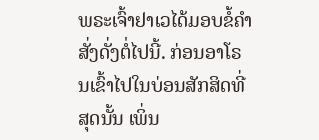ພຣະເຈົ້າຢາເວໄດ້ມອບຂໍ້ຄຳສັ່ງດັ່ງຕໍ່ໄປນີ້. ກ່ອນອາໂຣນເຂົ້າໄປໃນບ່ອນສັກສິດທີ່ສຸດນັ້ນ ເພິ່ນ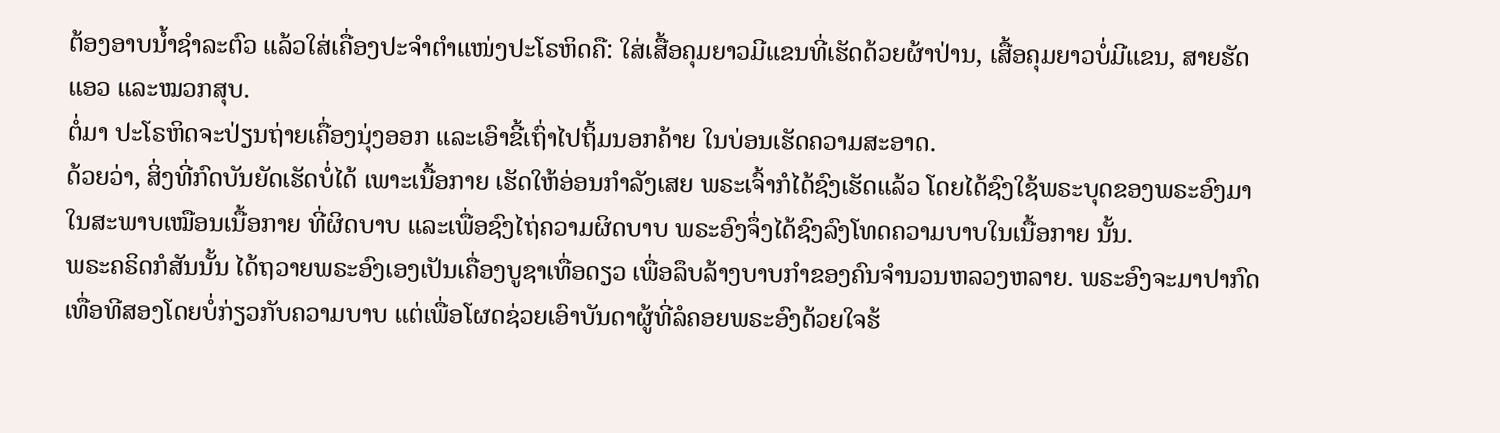ຕ້ອງອາບນໍ້າຊຳລະຕົວ ແລ້ວໃສ່ເຄື່ອງປະຈຳຕຳແໜ່ງປະໂຣຫິດຄື: ໃສ່ເສື້ອຄຸມຍາວມີແຂນທີ່ເຮັດດ້ວຍຜ້າປ່ານ, ເສື້ອຄຸມຍາວບໍ່ມີແຂນ, ສາຍຮັດແອວ ແລະໝວກສຸບ.
ຕໍ່ມາ ປະໂຣຫິດຈະປ່ຽນຖ່າຍເຄື່ອງນຸ່ງອອກ ແລະເອົາຂີ້ເຖົ່າໄປຖິ້ມນອກຄ້າຍ ໃນບ່ອນເຮັດຄວາມສະອາດ.
ດ້ວຍວ່າ, ສິ່ງທີ່ກົດບັນຍັດເຮັດບໍ່ໄດ້ ເພາະເນື້ອກາຍ ເຮັດໃຫ້ອ່ອນກຳລັງເສຍ ພຣະເຈົ້າກໍໄດ້ຊົງເຮັດແລ້ວ ໂດຍໄດ້ຊົງໃຊ້ພຣະບຸດຂອງພຣະອົງມາໃນສະພາບເໝືອນເນື້ອກາຍ ທີ່ຜິດບາບ ແລະເພື່ອຊົງໄຖ່ຄວາມຜິດບາບ ພຣະອົງຈຶ່ງໄດ້ຊົງລົງໂທດຄວາມບາບໃນເນື້ອກາຍ ນັ້ນ.
ພຣະຄຣິດກໍສັນນັ້ນ ໄດ້ຖວາຍພຣະອົງເອງເປັນເຄື່ອງບູຊາເທື່ອດຽວ ເພື່ອລຶບລ້າງບາບກຳຂອງຄົນຈຳນວນຫລວງຫລາຍ. ພຣະອົງຈະມາປາກົດເທື່ອທີສອງໂດຍບໍ່ກ່ຽວກັບຄວາມບາບ ແຕ່ເພື່ອໂຜດຊ່ວຍເອົາບັນດາຜູ້ທີ່ລໍຄອຍພຣະອົງດ້ວຍໃຈຮ້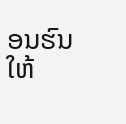ອນຮົນໃຫ້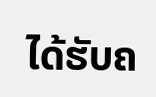ໄດ້ຮັບຄ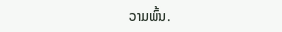ວາມພົ້ນ.